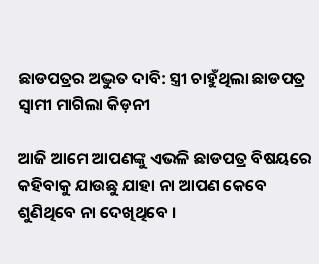ଛାଡପତ୍ରର ଅଦ୍ଭୁତ ଦାବି: ସ୍ତ୍ରୀ ଚାହୁଁଥିଲା ଛାଡପତ୍ର ସ୍ୱାମୀ ମାଗିଲା କିଡ଼ନୀ

ଆଜି ଆମେ ଆପଣଙ୍କୁ ଏଭଳି ଛାଡପତ୍ର ବିଷୟରେ କହିବାକୁ ଯାଉଛୁ ଯାହା ନା ଆପଣ କେବେ ଶୁଣିଥିବେ ନା ଦେଖିଥିବେ ।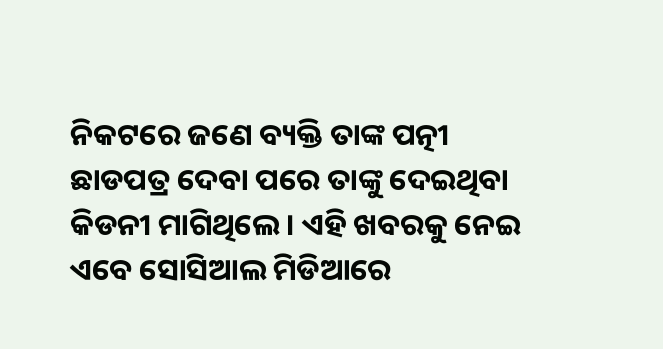ନିକଟରେ ଜଣେ ବ୍ୟକ୍ତି ତାଙ୍କ ପତ୍ନୀ ଛାଡପତ୍ର ଦେବା ପରେ ତାଙ୍କୁ ଦେଇଥିବା କିଡନୀ ମାଗିଥିଲେ । ଏହି ଖବରକୁ ନେଇ ଏବେ ସୋସିଆଲ ମିଡିଆରେ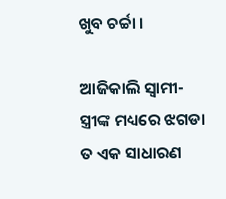ଖୁବ ଚର୍ଚ୍ଚା ।

ଆଜିକାଲି ସ୍ୱାମୀ-ସ୍ତ୍ରୀଙ୍କ ମଧ୍ୟରେ ଝଗଡା ତ ଏକ ସାଧାରଣ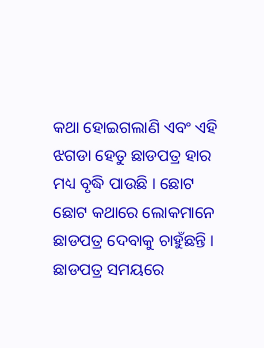କଥା ହୋଇଗଲାଣି ଏବଂ ଏହି ଝଗଡା ହେତୁ ଛାଡପତ୍ର ହାର ମଧ୍ୟ ବୃଦ୍ଧି ପାଉଛି । ଛୋଟ ଛୋଟ କଥାରେ ଲୋକମାନେ ଛାଡପତ୍ର ଦେବାକୁ ଚାହୁଁଛନ୍ତି । ଛାଡପତ୍ର ସମୟରେ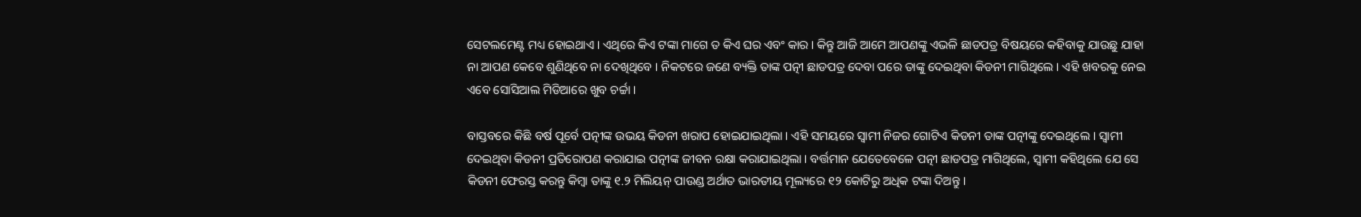ସେଟଲମେଣ୍ଟ ମଧ୍ୟ ହୋଇଥାଏ । ଏଥିରେ କିଏ ଟଙ୍କା ମାଗେ ତ କିଏ ଘର ଏବଂ କାର । କିନ୍ତୁ ଆଜି ଆମେ ଆପଣଙ୍କୁ ଏଭଳି ଛାଡପତ୍ର ବିଷୟରେ କହିବାକୁ ଯାଉଛୁ ଯାହା ନା ଆପଣ କେବେ ଶୁଣିଥିବେ ନା ଦେଖିଥିବେ । ନିକଟରେ ଜଣେ ବ୍ୟକ୍ତି ତାଙ୍କ ପତ୍ନୀ ଛାଡପତ୍ର ଦେବା ପରେ ତାଙ୍କୁ ଦେଇଥିବା କିଡନୀ ମାଗିଥିଲେ । ଏହି ଖବରକୁ ନେଇ ଏବେ ସୋସିଆଲ ମିଡିଆରେ ଖୁବ ଚର୍ଚ୍ଚା ।

ବାସ୍ତବରେ କିଛି ବର୍ଷ ପୂର୍ବେ ପତ୍ନୀଙ୍କ ଉଭୟ କିଡନୀ ଖରାପ ହୋଇଯାଇଥିଲା । ଏହି ସମୟରେ ସ୍ୱାମୀ ନିଜର ଗୋଟିଏ କିଡନୀ ତାଙ୍କ ପତ୍ନୀଙ୍କୁ ଦେଇଥିଲେ । ସ୍ୱାମୀ ଦେଇଥିବା କିଡନୀ ପ୍ରତିରୋପଣ କରାଯାଇ ପତ୍ନୀଙ୍କ ଜୀବନ ରକ୍ଷା କରାଯାଇଥିଲା । ବର୍ତ୍ତମାନ ଯେତେବେଳେ ପତ୍ନୀ ଛାଡପତ୍ର ମାଗିଥିଲେ, ସ୍ୱାମୀ କହିଥିଲେ ଯେ ସେ କିଡନୀ ଫେରସ୍ତ କରନ୍ତୁ କିମ୍ବା ତାଙ୍କୁ ୧.୨ ମିଲିୟନ୍ ପାଉଣ୍ଡ ଅର୍ଥାତ ଭାରତୀୟ ମୂଲ୍ୟରେ ୧୨ କୋଟିରୁ ଅଧିକ ଟଙ୍କା ଦିଅନ୍ତୁ ।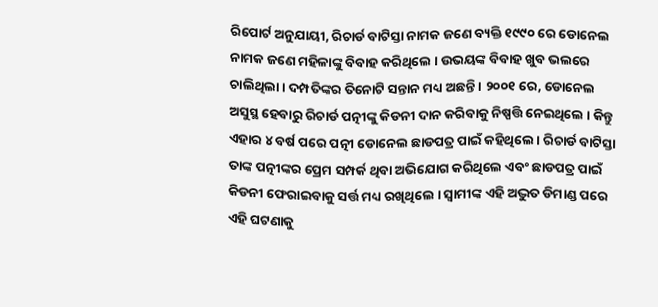ରିପୋର୍ଟ ଅନୁଯାୟୀ, ରିଚାର୍ଡ ବାଟିସ୍ତା ନାମକ ଜଣେ ବ୍ୟକ୍ତି ୧୯୯୦ ରେ ଡୋନେଲ ନାମକ ଜଣେ ମହିଳାଙ୍କୁ ବିବାହ କରିଥିଲେ । ଉଭୟଙ୍କ ବିବାହ ଖୁବ ଭଲରେ ଚାଲିଥିଲା । ଦମ୍ପତିଙ୍କର ତିନୋଟି ସନ୍ତାନ ମଧ୍ୟ ଅଛନ୍ତି । ୨୦୦୧ ରେ, ଡୋନେଲ ଅସୁସ୍ଥ ହେବାରୁ ରିଚାର୍ଡ ପତ୍ନୀଙ୍କୁ କିଡନୀ ଦାନ କରିବାକୁ ନିଷ୍ପତ୍ତି ନେଇଥିଲେ । କିନ୍ତୁ ଏହାର ୪ ବର୍ଷ ପରେ ପତ୍ନୀ ଡୋନେଲ ଛାଡପତ୍ର ପାଇଁ କହିଥିଲେ । ରିଚାର୍ଡ ବାଟିସ୍ତା ତାଙ୍କ ପତ୍ନୀଙ୍କର ପ୍ରେମ ସମ୍ପର୍କ ଥିବା ଅଭିଯୋଗ କରିଥିଲେ ଏବଂ ଛାଡପତ୍ର ପାଇଁ କିଡନୀ ଫେରାଇବାକୁ ସର୍ତ୍ତ ମଧ୍ୟ ରଖିଥିଲେ । ସ୍ୱାମୀଙ୍କ ଏହି ଅଦ୍ଭୁତ ଡିମାଣ୍ଡ ପରେ ଏହି ଘଟଣାକୁ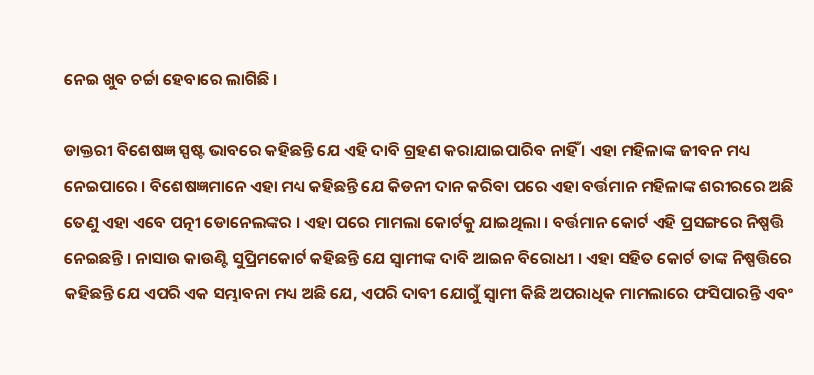ନେଇ ଖୁବ ଚର୍ଚ୍ଚା ହେବାରେ ଲାଗିଛି ।

ଡାକ୍ତରୀ ବିଶେଷଜ୍ଞ ସ୍ପଷ୍ଟ ଭାବରେ କହିଛନ୍ତି ଯେ ଏହି ଦାବି ଗ୍ରହଣ କରାଯାଇପାରିବ ନାହିଁ । ଏହା ମହିଳାଙ୍କ ଜୀବନ ମଧ୍ୟ ନେଇପାରେ । ବିଶେଷଜ୍ଞମାନେ ଏହା ମଧ୍ୟ କହିଛନ୍ତି ଯେ କିଡନୀ ଦାନ କରିବା ପରେ ଏହା ବର୍ତ୍ତମାନ ମହିଳାଙ୍କ ଶରୀରରେ ଅଛି ତେଣୁ ଏହା ଏବେ ପତ୍ନୀ ଡୋନେଲଙ୍କର । ଏହା ପରେ ମାମଲା କୋର୍ଟକୁ ଯାଇଥିଲା । ବର୍ତ୍ତମାନ କୋର୍ଟ ଏହି ପ୍ରସଙ୍ଗରେ ନିଷ୍ପତ୍ତି ନେଇଛନ୍ତି । ନାସାଉ କାଉଣ୍ଟି ସୁପ୍ରିମକୋର୍ଟ କହିଛନ୍ତି ଯେ ସ୍ୱାମୀଙ୍କ ଦାବି ଆଇନ ବିରୋଧୀ । ଏହା ସହିତ କୋର୍ଟ ତାଙ୍କ ନିଷ୍ପତ୍ତିରେ କହିଛନ୍ତି ଯେ ଏପରି ଏକ ସମ୍ଭାବନା ମଧ୍ୟ ଅଛି ଯେ, ଏପରି ଦାବୀ ଯୋଗୁଁ ସ୍ୱାମୀ କିଛି ଅପରାଧିକ ମାମଲାରେ ଫସିପାରନ୍ତି ଏବଂ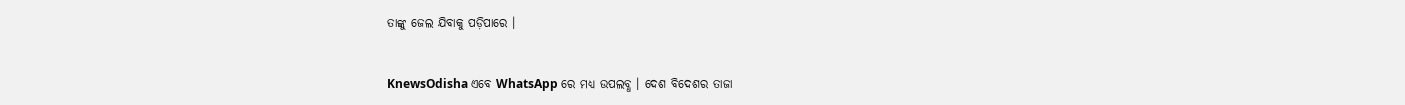ତାଙ୍କୁ ଜେଲ ଯିବାକୁ ପଡ଼ିପାରେ ।


KnewsOdisha ଏବେ WhatsApp ରେ ମଧ୍ୟ ଉପଲବ୍ଧ । ଦେଶ ବିଦେଶର ତାଜା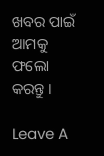ଖବର ପାଇଁ ଆମକୁ ଫଲୋ କରନ୍ତୁ ।

Leave A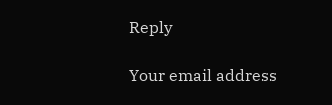Reply

Your email address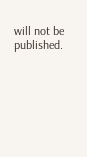will not be published.